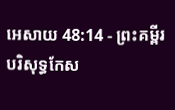អេសាយ 48:14 - ព្រះគម្ពីរបរិសុទ្ធកែស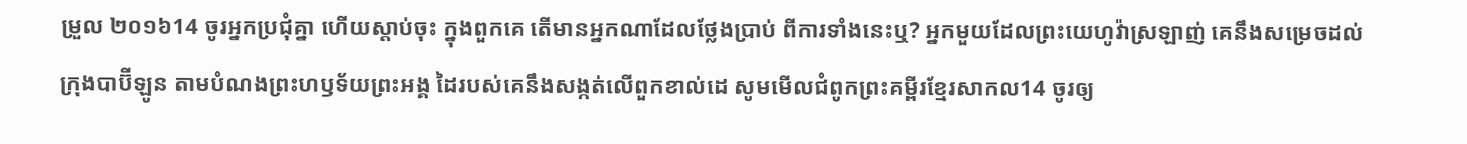ម្រួល ២០១៦14 ចូរអ្នកប្រជុំគ្នា ហើយស្តាប់ចុះ ក្នុងពួកគេ តើមានអ្នកណាដែលថ្លែងប្រាប់ ពីការទាំងនេះឬ? អ្នកមួយដែលព្រះយេហូវ៉ាស្រឡាញ់ គេនឹងសម្រេចដល់ក្រុងបាប៊ីឡូន តាមបំណងព្រះហឫទ័យព្រះអង្គ ដៃរបស់គេនឹងសង្កត់លើពួកខាល់ដេ សូមមើលជំពូកព្រះគម្ពីរខ្មែរសាកល14 ចូរឲ្យ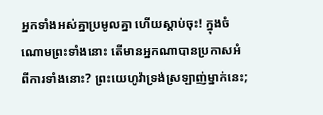អ្នកទាំងអស់គ្នាប្រមូលគ្នា ហើយស្ដាប់ចុះ! ក្នុងចំណោមព្រះទាំងនោះ តើមានអ្នកណាបានប្រកាសអំពីការទាំងនោះ? ព្រះយេហូវ៉ាទ្រង់ស្រឡាញ់ម្នាក់នេះ;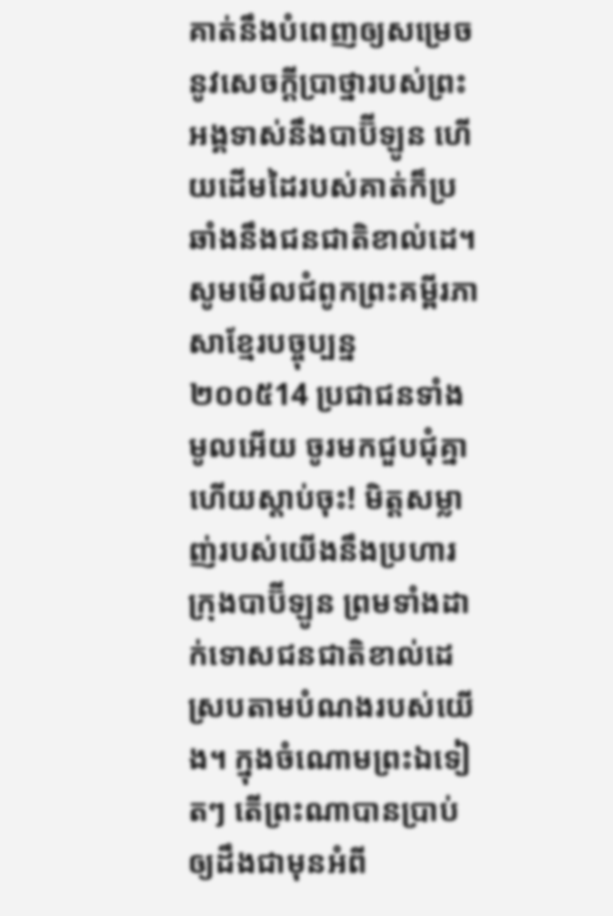គាត់នឹងបំពេញឲ្យសម្រេចនូវសេចក្ដីប្រាថ្នារបស់ព្រះអង្គទាស់នឹងបាប៊ីឡូន ហើយដើមដៃរបស់គាត់ក៏ប្រឆាំងនឹងជនជាតិខាល់ដេ។ សូមមើលជំពូកព្រះគម្ពីរភាសាខ្មែរបច្ចុប្បន្ន ២០០៥14 ប្រជាជនទាំងមូលអើយ ចូរមកជួបជុំគ្នា ហើយស្ដាប់ចុះ! មិត្តសម្លាញ់របស់យើងនឹងប្រហារក្រុងបាប៊ីឡូន ព្រមទាំងដាក់ទោសជនជាតិខាល់ដេ ស្របតាមបំណងរបស់យើង។ ក្នុងចំណោមព្រះឯទៀតៗ តើព្រះណាបានប្រាប់ ឲ្យដឹងជាមុនអំពី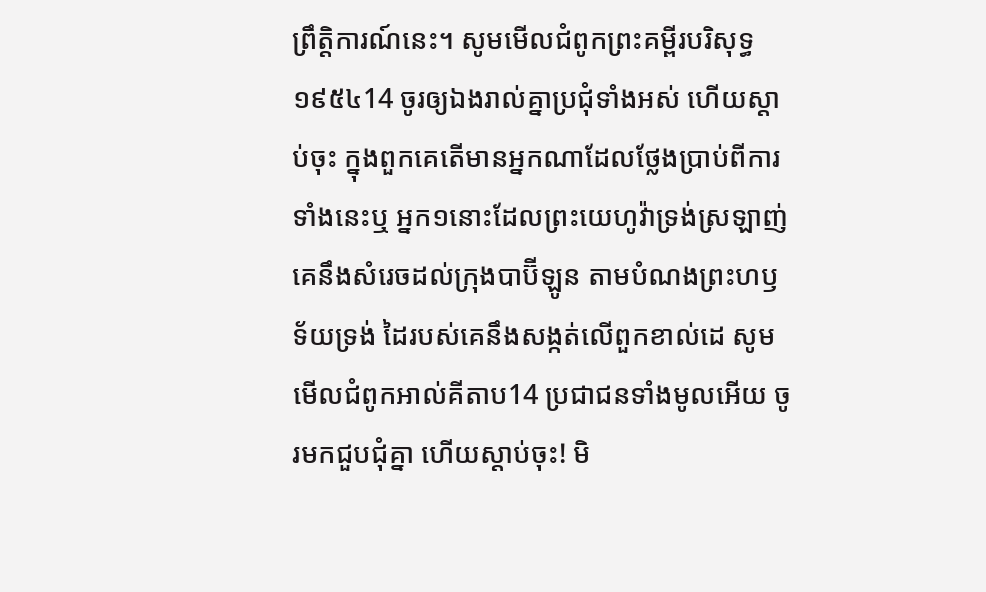ព្រឹត្តិការណ៍នេះ។ សូមមើលជំពូកព្រះគម្ពីរបរិសុទ្ធ ១៩៥៤14 ចូរឲ្យឯងរាល់គ្នាប្រជុំទាំងអស់ ហើយស្តាប់ចុះ ក្នុងពួកគេតើមានអ្នកណាដែលថ្លែងប្រាប់ពីការទាំងនេះឬ អ្នក១នោះដែលព្រះយេហូវ៉ាទ្រង់ស្រឡាញ់ គេនឹងសំរេចដល់ក្រុងបាប៊ីឡូន តាមបំណងព្រះហឫទ័យទ្រង់ ដៃរបស់គេនឹងសង្កត់លើពួកខាល់ដេ សូមមើលជំពូកអាល់គីតាប14 ប្រជាជនទាំងមូលអើយ ចូរមកជួបជុំគ្នា ហើយស្ដាប់ចុះ! មិ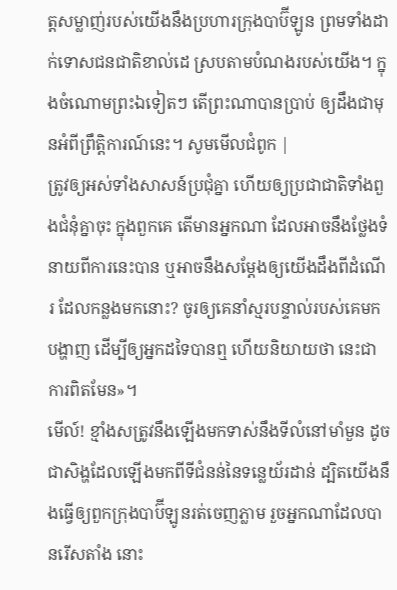ត្តសម្លាញ់របស់យើងនឹងប្រហារក្រុងបាប៊ីឡូន ព្រមទាំងដាក់ទោសជនជាតិខាល់ដេ ស្របតាមបំណងរបស់យើង។ ក្នុងចំណោមព្រះឯទៀតៗ តើព្រះណាបានប្រាប់ ឲ្យដឹងជាមុនអំពីព្រឹត្តិការណ៍នេះ។ សូមមើលជំពូក |
ត្រូវឲ្យអស់ទាំងសាសន៍ប្រជុំគ្នា ហើយឲ្យប្រជាជាតិទាំងពួងជំនុំគ្នាចុះ ក្នុងពួកគេ តើមានអ្នកណា ដែលអាចនឹងថ្លែងទំនាយពីការនេះបាន ឬអាចនឹងសម្ដែងឲ្យយើងដឹងពីដំណើរ ដែលកន្លងមកនោះ? ចូរឲ្យគេនាំស្មរបន្ទាល់របស់គេមកបង្ហាញ ដើម្បីឲ្យអ្នកដទៃបានឮ ហើយនិយាយថា នេះជាការពិតមែន»។
មើល៍! ខ្មាំងសត្រូវនឹងឡើងមកទាស់នឹងទីលំនៅមាំមួន ដូចជាសិង្ហដែលឡើងមកពីទីជំនន់នៃទន្លេយ័រដាន់ ដ្បិតយើងនឹងធ្វើឲ្យពួកក្រុងបាប៊ីឡូនរត់ចេញភ្លាម រួចអ្នកណាដែលបានរើសតាំង នោះ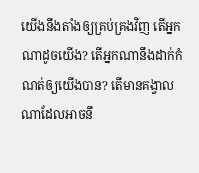យើងនឹងតាំងឲ្យគ្រប់គ្រងវិញ តើអ្នកណាដូចយើង? តើអ្នកណានឹងដាក់កំណត់ឲ្យយើងបាន? តើមានគង្វាលណាដែលអាចនឹ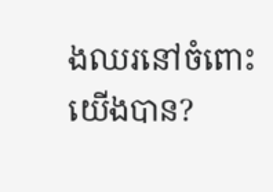ងឈរនៅចំពោះយើងបាន?